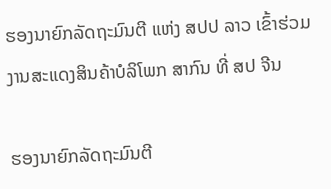ຮອງນາຍົກລັດຖະມົນຕີ ແຫ່ງ ສປປ ລາວ ເຂົ້າຮ່ວມງານສະແດງສິນຄ້າບໍລິໂພກ ສາກົນ ທີ່ ສປ ຈີນ

ຮອງນາຍົກລັດຖະມົນຕີ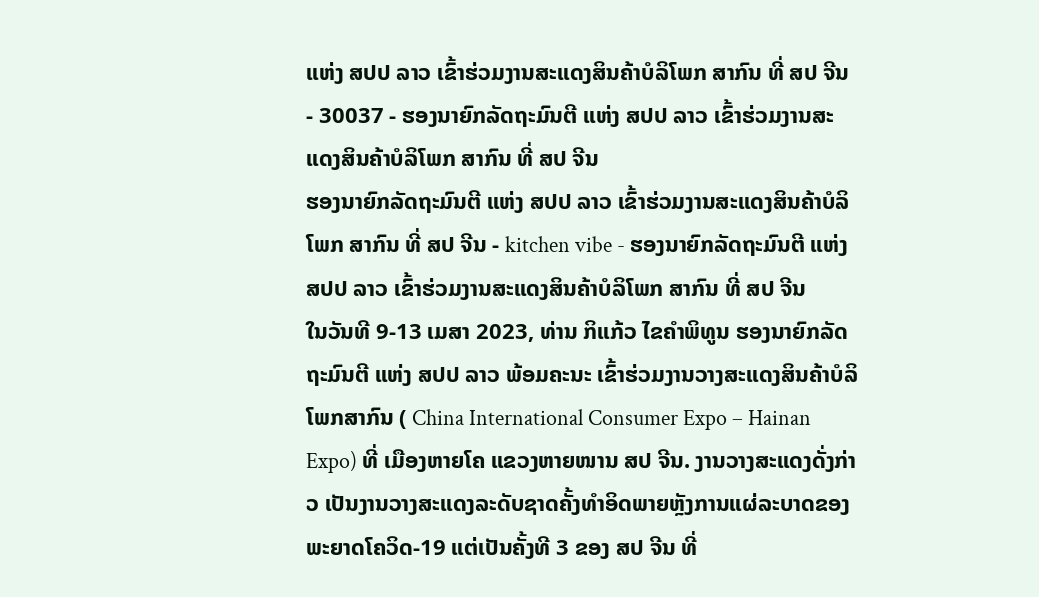ແຫ່ງ ສປປ ລາວ ເຂົ້າຮ່ວມງານສະແດງສິນຄ້າບໍລິໂພກ ສາກົນ ທີ່ ສປ ຈີນ - 30037 - ຮອງນາຍົກລັດຖະມົນຕີ ແຫ່ງ ສປປ ລາວ ເຂົ້າຮ່ວມງານສະແດງສິນຄ້າບໍລິໂພກ ສາກົນ ທີ່ ສປ ຈີນ
ຮອງນາຍົກລັດຖະມົນຕີ ແຫ່ງ ສປປ ລາວ ເຂົ້າຮ່ວມງານສະແດງສິນຄ້າບໍລິໂພກ ສາກົນ ທີ່ ສປ ຈີນ - kitchen vibe - ຮອງນາຍົກລັດຖະມົນຕີ ແຫ່ງ ສປປ ລາວ ເຂົ້າຮ່ວມງານສະແດງສິນຄ້າບໍລິໂພກ ສາກົນ ທີ່ ສປ ຈີນ
ໃນວັນທີ 9-13 ເມສາ 2023, ທ່ານ ກິແກ້ວ ໄຂຄໍາພິທູນ ຮອງນາຍົກລັດຖະມົນຕີ ແຫ່ງ ສປປ ລາວ ພ້ອມຄະນະ ເຂົ້າຮ່ວມງານວາງສະແດງສິນຄ້າບໍລິໂພກສາກົນ ( China International Consumer Expo – Hainan Expo) ທີ່ ເມືອງຫາຍໂຄ ແຂວງຫາຍໜານ ສປ ຈີນ. ງານວາງສະແດງດັ່ງກ່າວ ເປັນງານວາງສະແດງລະດັບຊາດຄັ້ງທໍາອິດພາຍຫຼັງການແຜ່ລະບາດຂອງພະຍາດໂຄວິດ-19 ແຕ່ເປັນຄັ້ງທີ 3 ຂອງ ສປ ຈີນ ທີ່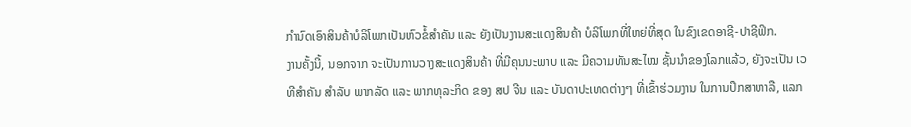ກໍານົດເອົາສິນຄ້າບໍລິໂພກເປັນຫົວຂໍ້ສຳຄັນ ແລະ ຍັງເປັນງານສະແດງສິນຄ້າ ບໍລິໂພກທີ່ໃຫຍ່ທີ່ສຸດ ໃນຂົງເຂດອາຊີ-ປາຊີຟິກ.
ງານຄັ້ງນີ້, ນອກຈາກ ຈະເປັນການວາງສະແດງສິນຄ້າ ທີ່ມີຄຸນນະພາບ ແລະ ມີຄວາມທັນສະໄໝ ຊັ້ນນໍາຂອງໂລກແລ້ວ, ຍັງຈະເປັນ ເວທີສໍາຄັນ ສໍາລັບ ພາກລັດ ແລະ ພາກທຸລະກິດ ຂອງ ສປ ຈີນ ແລະ ບັນດາປະເທດຕ່າງໆ ທີ່ເຂົ້າຮ່ວມງານ ໃນການປຶກສາຫາລື, ແລກ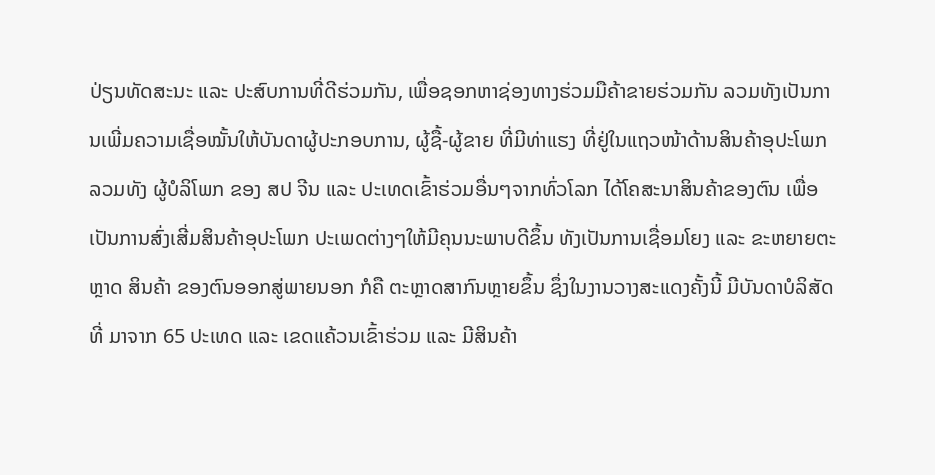ປ່ຽນທັດສະນະ ແລະ ປະສົບການທີ່ດີຮ່ວມກັນ, ເພື່ອຊອກຫາຊ່ອງທາງຮ່ວມມືຄ້າຂາຍຮ່ວມກັນ ລວມທັງເປັນການເພີ່ມຄວາມເຊື່ອໝັ້ນໃຫ້ບັນດາຜູ້ປະກອບການ, ຜູ້ຊື້-ຜູ້ຂາຍ ທີ່ມີທ່າແຮງ ທີ່ຢູ່ໃນແຖວໜ້າດ້ານສິນຄ້າອຸປະໂພກ ລວມທັງ ຜູ້ບໍລິໂພກ ຂອງ ສປ ຈີນ ແລະ ປະເທດເຂົ້າຮ່ວມອື່ນໆຈາກທົ່ວໂລກ ໄດ້ໂຄສະນາສິນຄ້າຂອງຕົນ ເພື່ອເປັນການສົ່ງເສີ່ມສິນຄ້າອຸປະໂພກ ປະເພດຕ່າງໆໃຫ້ມີຄຸນນະພາບດີຂຶ້ນ ທັງເປັນການເຊື່ອມໂຍງ ແລະ ຂະຫຍາຍຕະຫຼາດ ສິນຄ້າ ຂອງຕົນອອກສູ່ພາຍນອກ ກໍຄື ຕະຫຼາດສາກົນຫຼາຍຂຶ້ນ ຊຶ່ງໃນງານວາງສະແດງຄັ້ງນີ້ ມີບັນດາບໍລິສັດທີ່ ມາຈາກ 65 ປະເທດ ແລະ ເຂດແຄ້ວນເຂົ້າຮ່ວມ ແລະ ມີສິນຄ້າ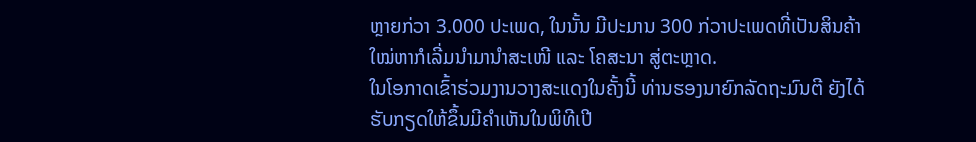ຫຼາຍກ່ວາ 3.000 ປະເພດ, ໃນນັ້ນ ມີປະມານ 300 ກ່ວາປະເພດທີ່ເປັນສິນຄ້າໃໝ່ຫາກໍເລີ່ມນໍາມານໍາສະເໜີ ແລະ ໂຄສະນາ ສູ່ຕະຫຼາດ.
ໃນໂອກາດເຂົ້າຮ່ວມງານວາງສະແດງໃນຄັ້ງນີ້ ທ່ານຮອງນາຍົກລັດຖະມົນຕີ ຍັງໄດ້ຮັບກຽດໃຫ້ຂຶ້ນມີຄໍາເຫັນໃນພິທີເປີ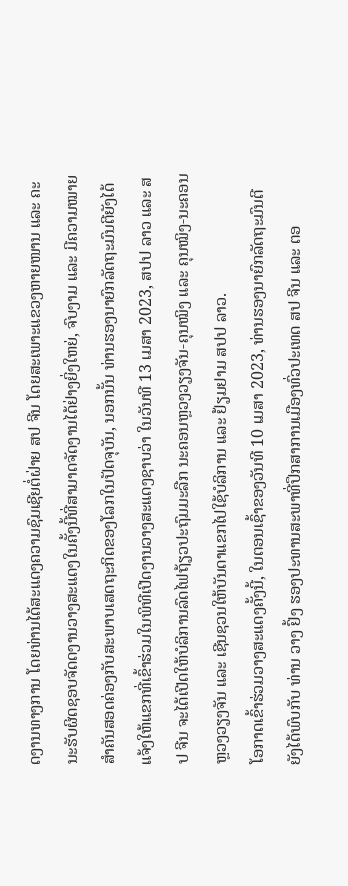ດງານທາງການ ໂດຍທ່ານໄດ້ສະແດງຄວາມຊົມເຊີຍຕໍ່ຝ່າຍ ສປ ຈີນ ໂດຍສະເພາະແຂວງຫາຍໜານ ແລະ ຄະນະຮັບຜິດຊອບຈັດດງານວາງສະແດງໃນຄັ້ງນີ້ທີ່ສາມາດຈັດງານໄດ້ຢ່າງຍິ່ງໃຫຍ່, ຈົບງາມ ແລະ ມີຄວາມໝາຍສໍາຄັນສອດຄ່ອງກັບສະພາບເສດຖະກິດຂອງໂລກໃນປັດຈຸບັນ, ນອກນັ້ນ ທ່ານຮອງນາຍົກລັດຖະມົນຕີຍັງໄດ້ແຈ້ງໃຫ້ແຂກທີ່ເຂົ້າຮ່ວມໃນພິທີເປີດງານວາງສະແດງຊາບວ່າ ໃນວັນທີ 13 ເມສາ 2023, ສປປ ລາວ ແລະ ສປ ຈີນ ຈະໄດ້ເປີດໃຫ້ບໍລິການລົດໄຟຖ້ຽວປະຖົມມະລືກ ນະຄອນຫຼວງວຽງຈັນ-ຄຸນໝິງ ແລະ ຄຸນໝິງ-ນະຄອນຫຼວງວຽງຈັນ ແລະ ເຊີນຊວນໃຫ້ບັນດາແຂກໄປໃຊ້ບໍລິການ ແລະ ຢ້ຽມຢາມ ສປປ ລາວ.
ໂອກາດເຂົ້າຮ່ວມວາງສະແດງຄັ້ງນີ້, ໃນຕອນເຊົ້າຂອງວັນທີ 10 ເມສາ 2023, ທ່ານຮອງນາຍົກລັດຖະມົນຕີ ຍັງໄດ້ພົບກັບ ທ່ານ ວາງ ຢົ້ງ ຮອງປະທານສະພາທີ່ປຶກສາການເມືອງທົ່ວປະເທດ ສປ ຈີນ ແລະ ຕອ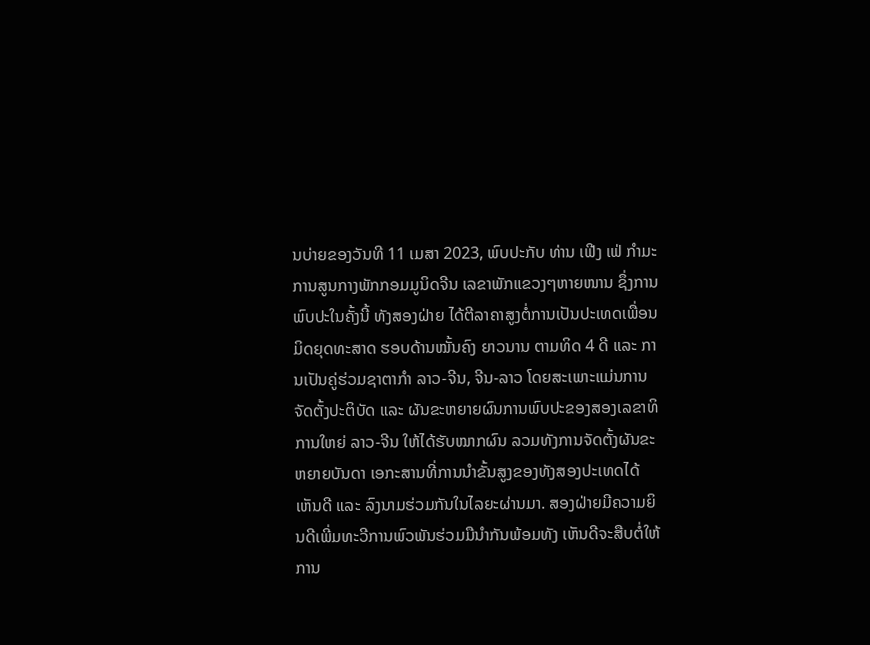ນບ່າຍຂອງວັນທີ 11 ເມສາ 2023, ພົບປະກັບ ທ່ານ ເຟີງ ເຟ່ ກໍາມະການສູນກາງພັກກອມມູນິດຈີນ ເລຂາພັກແຂວງໆຫາຍໜານ ຊຶ່ງການພົບປະໃນຄັ້ງນີ້ ທັງສອງຝ່າຍ ໄດ້ຕີລາຄາສູງຕໍ່ການເປັນປະເທດເພື່ອນມິດຍຸດທະສາດ ຮອບດ້ານໝັ້ນຄົງ ຍາວນານ ຕາມທິດ 4 ດີ ແລະ ການເປັນຄູ່ຮ່ວມຊາຕາກຳ ລາວ-ຈີນ, ຈີນ-ລາວ ໂດຍສະເພາະແມ່ນການຈັດຕັ້ງປະຕິບັດ ແລະ ຜັນຂະຫຍາຍຜົນການພົບປະຂອງສອງເລຂາທິການໃຫຍ່ ລາວ-ຈີນ ໃຫ້ໄດ້ຮັບໝາກຜົນ ລວມທັງການຈັດຕັ້ງຜັນຂະຫຍາຍບັນດາ ເອກະສານທີ່ການນໍາຂັ້ນສູງຂອງທັງສອງປະເທດໄດ້ເຫັນດີ ແລະ ລົງນາມຮ່ວມກັນໃນໄລຍະຜ່ານມາ. ສອງຝ່າຍມີຄວາມຍິນດີເພີ່ມທະວີການພົວພັນຮ່ວມມືນຳກັນພ້ອມທັງ ເຫັນດີຈະສືບຕໍ່ໃຫ້ການ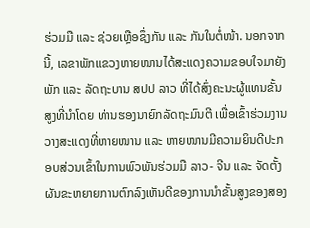ຮ່ວມມື ແລະ ຊ່ວຍເຫຼືອຊຶ່ງກັນ ແລະ ກັນໃນຕໍ່ໜ້າ. ນອກຈາກນີ້, ເລຂາພັກແຂວງຫາຍໜານໄດ້ສະແດງຄວາມຂອບໃຈມາຍັງພັກ ແລະ ລັດຖະບານ ສປປ ລາວ ທີ່ໄດ້ສົ່ງຄະນະຜູ້ແທນຂັ້ນສູງທີ່ນຳໂດຍ ທ່ານຮອງນາຍົກລັດຖະມົນຕີ ເພື່ອເຂົ້າຮ່ວມງານວາງສະແດງທີ່ຫາຍໜານ ແລະ ຫາຍໜານມີຄວາມຍິນດີປະກອບສ່ວນເຂົ້າໃນການພົວພັນຮ່ວມມື ລາວ- ຈີນ ແລະ ຈັດຕັ້ງຜັນຂະຫຍາຍການຕົກລົງເຫັນດີຂອງການນໍາຂັ້ນສູງຂອງສອງ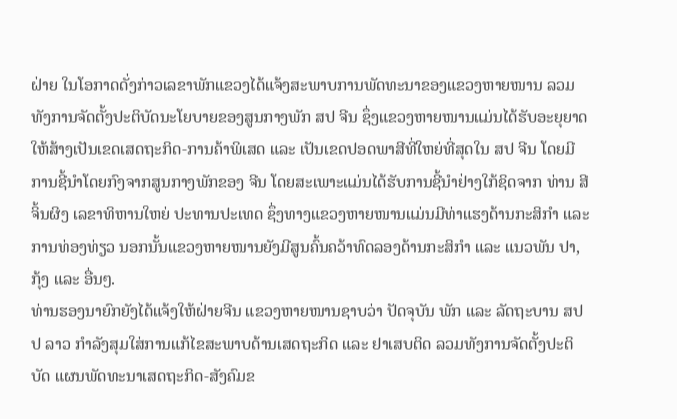ຝ່າຍ ໃນໂອກາດດັ່ງກ່າວເລຂາພັກແຂວງໄດ້ແຈ້ງສະພາບການພັດທະນາຂອງແຂວງຫາຍໜານ ລວມທັງການຈັດຕັ້ງປະຕິບັດນະໂຍບາຍຂອງສູນກາງພັກ ສປ ຈີນ ຊຶ່ງແຂວງຫາຍໜານແມ່ນໄດ້ຮັບອະຍຸຍາດໃຫ້ສ້າງເປັນເຂດເສດຖະກິດ-ການຄ້າພິເສດ ແລະ ເປັນເຂດປອດພາສີທີ່ໃຫຍ່ທີ່ສຸດໃນ ສປ ຈີນ ໂດຍມີການຊີ້ນຳໂດຍກົງຈາກສູນກາງພັກຂອງ ຈີນ ໂດຍສະເພາະແມ່ນໄດ້ຮັບການຊີ້ນຳຢ່າງໃກ້ຊິດຈາກ ທ່ານ ສີ ຈິ້ນຜິງ ເລຂາທິຫານໃຫຍ່ ປະທານປະເທດ ຊຶ່ງທາງແຂວງຫາຍໜານແມ່ນມີທ່າແຮງດ້ານກະສິກຳ ແລະ ການທ່ອງທ່ຽວ ນອກນັ້ນແຂວງຫາຍໜານຍັງມີສູນຄົ້ນຄວ້າທົດລອງດ້ານກະສິກຳ ແລະ ແນວພັນ ປາ, ກຸ້ງ ແລະ ອື່ນໆ.
ທ່ານຮອງນາຍົກຍັງໄດ້ແຈ້ງໃຫ້ຝ່າຍຈີນ ແຂວງຫາຍໜານຊາບວ່າ ປັດຈຸບັນ ພັກ ແລະ ລັດຖະບານ ສປປ ລາວ ກຳລັງສຸມໃສ່ການແກ້ໄຂສະພາບດ້ານເສດຖະກິດ ແລະ ຢາເສບຕິດ ລວມທັງການຈັດຕັ້ງປະຕິບັດ ແຜນພັດທະນາເສດຖະກິດ-ສັງຄົມຂ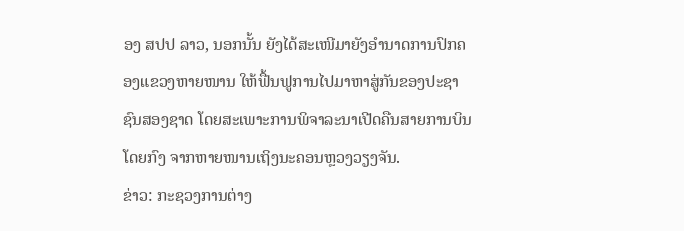ອງ ສປປ ລາວ, ນອກນັ້ນ ຍັງໄດ້ສະເໜີມາຍັງອຳນາດການປົກຄອງແຂວງຫາຍໜານ ໃຫ້ຟື້ນຟູການໄປມາຫາສູ່ກັນຂອງປະຊາຊົນສອງຊາດ ໂດຍສະເພາະການພິຈາລະນາເປີດຄືນສາຍການບິນໂດຍກົງ ຈາກຫາຍໜານເຖິງນະຄອນຫຼວງວຽງຈັນ.
ຂ່າວ: ກະຊວງການຕ່າງ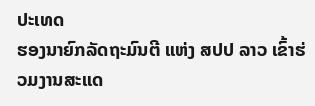ປະເທດ
ຮອງນາຍົກລັດຖະມົນຕີ ແຫ່ງ ສປປ ລາວ ເຂົ້າຮ່ວມງານສະແດ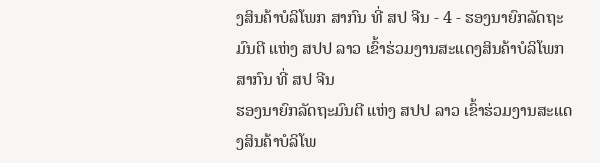ງສິນຄ້າບໍລິໂພກ ສາກົນ ທີ່ ສປ ຈີນ - 4 - ຮອງນາຍົກລັດຖະມົນຕີ ແຫ່ງ ສປປ ລາວ ເຂົ້າຮ່ວມງານສະແດງສິນຄ້າບໍລິໂພກ ສາກົນ ທີ່ ສປ ຈີນ
ຮອງນາຍົກລັດຖະມົນຕີ ແຫ່ງ ສປປ ລາວ ເຂົ້າຮ່ວມງານສະແດງສິນຄ້າບໍລິໂພ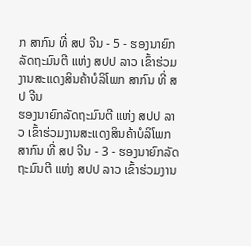ກ ສາກົນ ທີ່ ສປ ຈີນ - 5 - ຮອງນາຍົກລັດຖະມົນຕີ ແຫ່ງ ສປປ ລາວ ເຂົ້າຮ່ວມງານສະແດງສິນຄ້າບໍລິໂພກ ສາກົນ ທີ່ ສປ ຈີນ
ຮອງນາຍົກລັດຖະມົນຕີ ແຫ່ງ ສປປ ລາວ ເຂົ້າຮ່ວມງານສະແດງສິນຄ້າບໍລິໂພກ ສາກົນ ທີ່ ສປ ຈີນ - 3 - ຮອງນາຍົກລັດຖະມົນຕີ ແຫ່ງ ສປປ ລາວ ເຂົ້າຮ່ວມງານ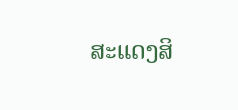ສະແດງສິ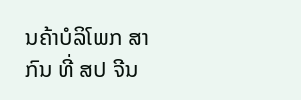ນຄ້າບໍລິໂພກ ສາກົນ ທີ່ ສປ ຈີນ